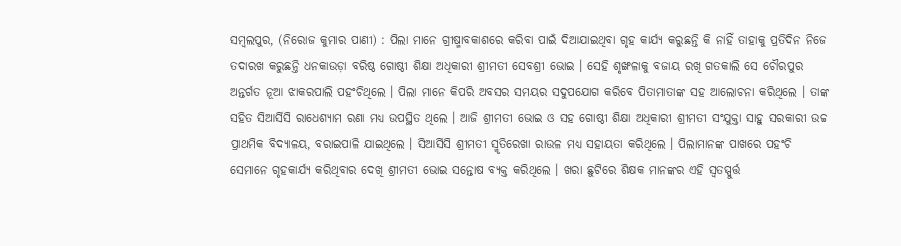ସମ୍ବଲପୁର, (ନିରୋଜ କୁମାର ପାଣୀ) : ପିଲା ମାନେ ଗ୍ରୀଷ୍ମାବକାଶରେ କରିବା ପାଇଁ ଦିଆଯାଇଥିବା ଗୃହ କାର୍ଯ୍ୟ କରୁଛନ୍ତି କି ନାହିଁ ତାହାକୁ ପ୍ରତିଦିନ ନିଜେ ତଦାରଖ କରୁଛନ୍ତି ଧନକାଉଡ଼ା ବରିଷ୍ଠ ଗୋଷ୍ଠୀ ଶିକ୍ଷା ଅଧିକାରୀ ଶ୍ରୀମତୀ ସେବଶ୍ରୀ ଭୋଇ । ସେହି ଶୃଙ୍ଖଳାକୁ ବଜାୟ ରଖି ଗତକାଲି ସେ ଚୌରପୁର ଅନ୍ତର୍ଗତ ନୂଆ ଝାକରପାଲି ପହଂଚିଥିଲେ । ପିଲା ମାନେ କିପରି ଅବସର ସମୟର ସଦୁପଯୋଗ କରିବେ ପିତାମାତାଙ୍କ ସହ ଆଲୋଚନା କରିଥିଲେ । ତାଙ୍କ ସହିତ ସିଆର୍ସିସି ରାଧେଶ୍ୟାମ ରଣା ମଧ୍ୟ ଉପସ୍ଥିତ ଥିଲେ । ଆଜି ଶ୍ରୀମତୀ ଭୋଇ ଓ ସହ ଗୋଷ୍ଠୀ ଶିକ୍ଷା ଅଧିକାରୀ ଶ୍ରୀମତୀ ସଂଯୁକ୍ତା ସାହୁ ସରକାରୀ ଉଚ୍ଚ ପ୍ରାଥମିକ ବିଦ୍ୟାଳୟ, ବରାଇପାଳି ଯାଇଥିଲେ । ସିଆର୍ସିସି ଶ୍ରୀମତୀ ସ୍ମୃତିରେଖା ରାଉଳ ମଧ୍ୟ ସହାୟତା କରିଥିଲେ । ପିଲାମାନଙ୍କ ପାଖରେ ପହଂଚି ସେମାନେ ଗୃହକାର୍ଯ୍ୟ କରିଥିବାର ଦେଖି ଶ୍ରୀମତୀ ଭୋଇ ସନ୍ତୋଷ ବ୍ୟକ୍ତ କରିଥିଲେ । ଖରା ଛୁଟିରେ ଶିକ୍ଷକ ମାନଙ୍କର ଏହି ସ୍ୱତସ୍ପୁର୍ତ୍ତ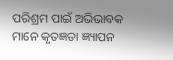ପରିଶ୍ରମ ପାଇଁ ଅଭିଭାବକ ମାନେ କୃତଜ୍ଞତା ଜ୍ଞ୍ୟାପନ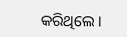କରିଥିଲେ ।